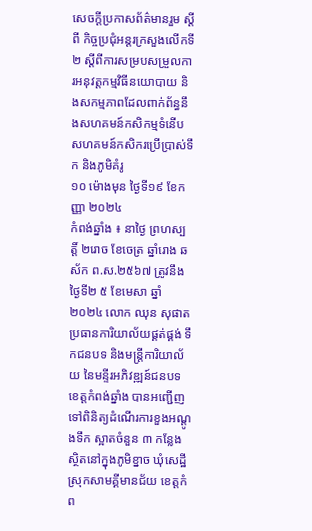សេចក្ដីប្រកាសព័ត៌មានរួម ស្ដីពី កិច្ចប្រជុំអន្តរក្រសួងលើកទី២ ស្ដីពីការសម្របសម្រួលការអនុវត្តកម្មវិធីនយោបាយ និងសកម្មភាពដែលពាក់ព័ន្ធនឹងសហគមន៍កសិកម្មទំនើប សហគមន៍កសិករប្រើប្រាស់ទឹក និងភូមិគំរូ
១០ ម៉ោងមុន ថ្ងៃទី១៩ ខែកញ្ញា ២០២៤
កំពង់ឆ្នាំង ៖ នាថ្ងៃ ព្រហស្បត្តិ៍ ២រោច ខែចេត្រ ឆ្នាំរោង ឆស័ក ព.ស.២៥៦៧ ត្រូវនឹងថ្ងៃទី២ ៥ ខែមេសា ឆ្នាំ២០២៤ លោក ឈុន សុផាត ប្រធានការិយាល័យផ្គត់ផ្គង់ ទឹកជនបទ និងមន្រ្តីការិយាល័យ នៃមន្ទីរអភិវឌ្ឍន៍ជនបទខេត្តកំពង់ឆ្នាំង បានអញ្ជើញទៅពិនិត្យដំណើរការខួងអណ្តូងទឹក ស្អាតចំនួន ៣ កន្លែង ស្ថិតនៅក្នុងភូមិខ្នាច ឃុំសេដ្ឋី ស្រុកសាមគ្គីមានជ័យ ខេត្តកំព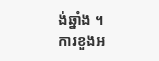ង់ឆ្នាំង ។
ការខួងអ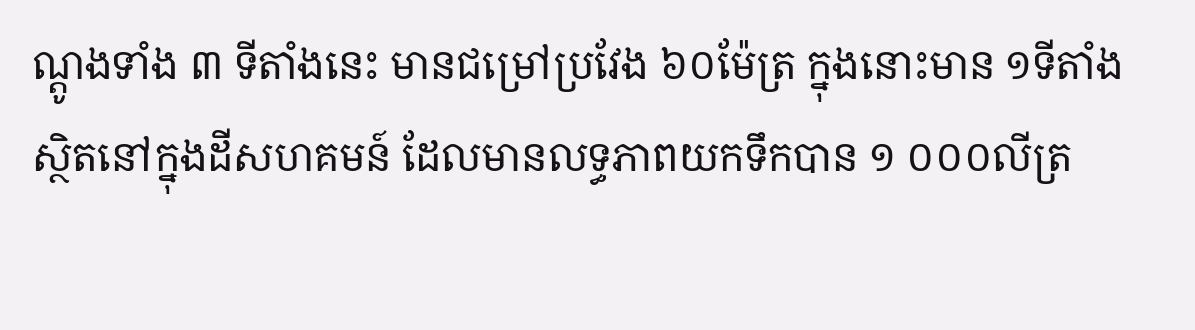ណ្ដូងទាំង ៣ ទីតាំងនេះ មានជម្រៅប្រវែង ៦០ម៉ែត្រ ក្នុងនោះមាន ១ទីតាំងស្ថិតនៅក្នុងដីសហគមន៍ ដែលមានលទ្ធភាពយកទឹកបាន ១ ០០០លីត្រ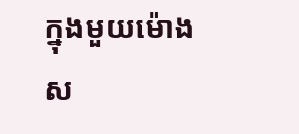ក្នុងមួយម៉ោង ស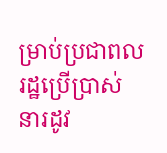ម្រាប់ប្រជាពលរដ្ឋប្រើប្រាស់ នារដូវ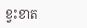ខ្វះខាត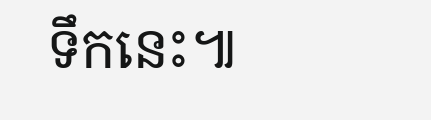ទឹកនេះ៕